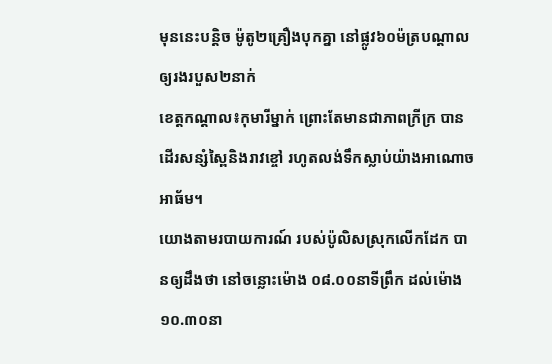មុននេះបន្តិច ម៉ូតូ២គ្រឿងបុកគ្នា នៅផ្លូវ៦០ម៉ត្របណ្ដាលឲ្យរងរបួស២នាក់
ខេត្តកណ្ដាល៖កុមារីម្នាក់ ព្រោះតែមានជាភាពក្រីក្រ បានដើរសន្សំស្ពៃនិងរាវខ្ចៅ រហូតលង់ទឹកស្លាប់យ៉ាងអាណោចអាធ័ម។
យោងតាមរបាយការណ៍ របស់ប៉ូលិសស្រុកលើកដែក បានឲ្យដឹងថា នៅចន្លោះម៉ោង ០៨.០០នាទីព្រឹក ដល់ម៉ោង១០.៣០នា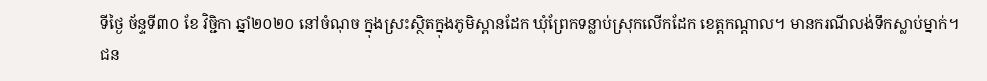ទីថ្ងៃ ច័ន្ទទី៣០ ខែ វិច្ជិកា ឆ្នាំ២០២០ នៅចំណុច ក្នុងស្រះស្ថិតក្នុងភូមិស្ពានដែក ឃុំព្រែកទន្លាប់ស្រុកលើកដែក ខេត្តកណ្តាល។ មានករណីលង់ទឹកស្លាប់ម្នាក់។
ជន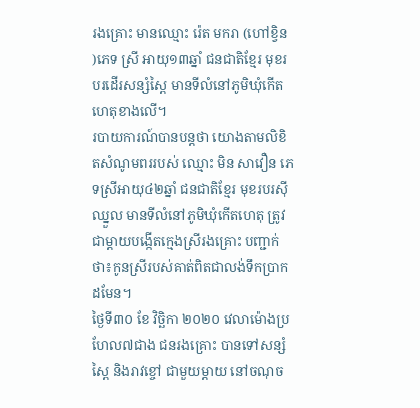រងគ្រោះ មានឈ្មោះ រ៉េត មករា (ហៅខ្វិន )ភេទ ស្រី អាយុ១៣ឆ្នាំ ជនជាតិខ្មែរ មុខរបរដើរសន្សំស្ពៃ មានទីលំនៅភូមិឃុំកើតហេតុខាងលើ។
របាយការណ៍បានបន្តថា យោងតាមលិខិតសំណូមពររបស់ ឈ្មោះ មិន សាវឿន ភេទស្រីអាយុ៤២ឆ្នាំ ជនជាតិខ្មែរ មុខរបរស៊ីឈ្នួល មានទីលំនៅភូមិឃុំកើតហេតុ ត្រូវជាម្តាយបង្កើតក្មេងស្រីរងគ្រោះ បញ្ជាក់ថា៖កូនស្រីរបស់គាត់ពិតជាលង់ទឹកប្រាកដមែន។
ថ្ងៃទី៣០ ខែ វិច្ឆិកា ២០២០ វេលាម៉ោងប្រហែល៧ជាង ជនរងគ្រោះ បានទៅសន្សំស្ពៃ និងរាវខ្ចៅ ជាមួយម្តាយ នៅចណុច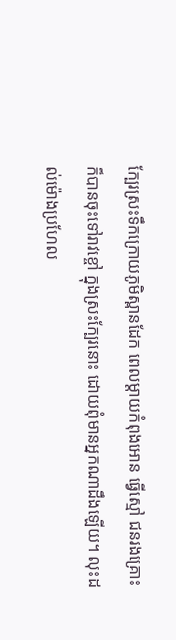ក្បែរស្រះទឹកក្រោយភូមិស្ពានដែក ពេលម្តាយកំពុងអោន ធ្វើស្មៅ ជនរងគ្រោះ ក៏បានចុះទៅរាវខ្ចៅ ក្នុងស្រះក្បែរនោះ ដោយពុំមានអ្នកណាដឹងឡើយ។ លុះដល់ម៉ោងប្រហែល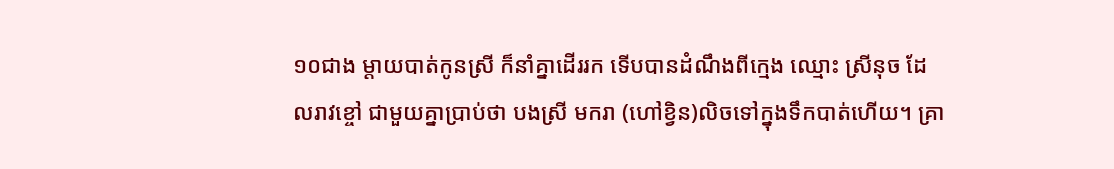១០ជាង ម្តាយបាត់កូនស្រី ក៏នាំគ្នាដើររក ទើបបានដំណឹងពីក្មេង ឈ្មោះ ស្រីនុច ដែលរាវខ្ចៅ ជាមួយគ្នាប្រាប់ថា បងស្រី មករា (ហៅខ្វិន)លិចទៅក្នុងទឹកបាត់ហើយ។ គ្រា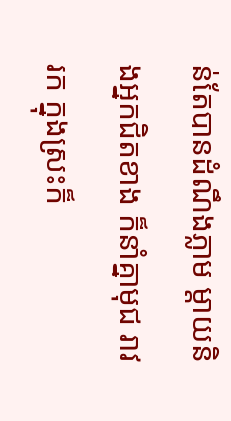ន់តែបានដំណឹងភ្លាម ម្តាយនិងអ្នកជិតខាង ក៏នាំគ្នាមុជ រាវរក ក្នុងស្រះក៏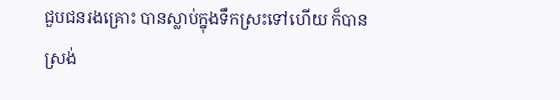ជួបជនរងគ្រោះ បានស្លាប់ក្នុងទឹកស្រះទៅហើយ ក៏បានស្រង់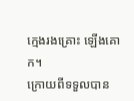ក្មេងរងគ្រោះ ឡើងគោក។
ក្រោយពីទទួលបាន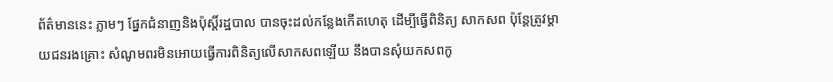ព័ត៌មាននេះ ភ្លាមៗ ផ្នែកជំនាញនិងប៉ុស្តិ៍រដ្ឋបាល បានចុះដល់កន្លែងកើតហេតុ ដើម្បីធ្វើពិនិត្យ សាកសព ប៉ុន្តែត្រូវម្តាយជនរងគ្រោះ សំណូមពរមិនអោយធ្វើការពិនិត្យលើសាកសពឡើយ នឹងបានសុំយកសពកូ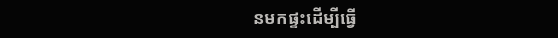នមកផ្ទះដើម្បីធ្វើ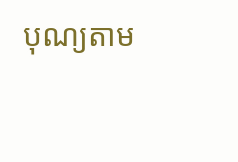បុណ្យតាម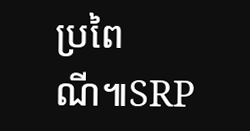ប្រពៃណី៕SRP